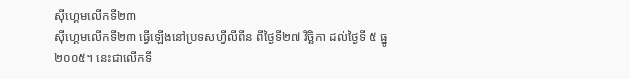ស៊ីហ្គេមលើកទី២៣
ស៊ីហ្គេមលើកទី២៣ ធ្វើឡើងនៅប្រទសហ្វីលីពីន ពីថ្ងៃទី២៧ វិច្ឆិកា ដល់ថ្ងៃទី ៥ ធ្នូ ២០០៥។ នេះជាលើកទី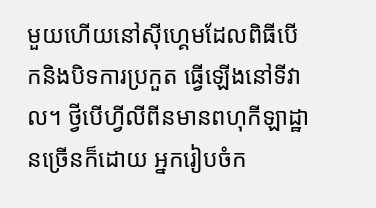មួយហើយនៅស៊ីហ្គេមដែលពិធីបើកនិងបិទការប្រកួត ធ្វើឡើងនៅទីវាល។ ថ្វីបើហ្វីលីពីនមានពហុកីឡាដ្ឋានច្រើនក៏ដោយ អ្នករៀបចំក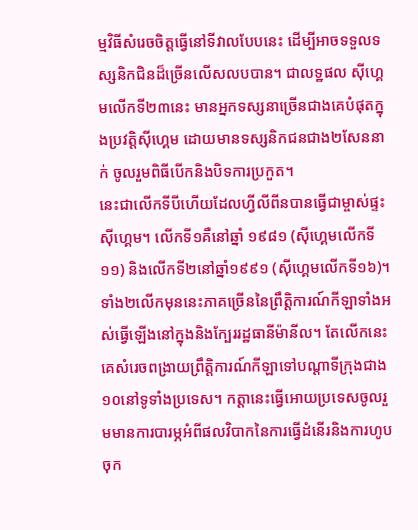ម្មវិធីសំរេចចិត្តធ្វើនៅទីវាលបែបនេះ ដើម្បីអាចទទួលទស្សនិកជិនដ៏ច្រើនលើសលបបាន។ ជាលទ្ឋផល ស៊ីហ្គេមលើកទី២៣នេះ មានអ្នកទស្សនាច្រើនជាងគេបំផុតក្នុងប្រវត្តិស៊ីហ្គេម ដោយមានទស្សនិកជនជាង២សែននាក់ ចូលរួមពិធីបើកនិងបិទការប្រកួត។
នេះជាលើកទីបីហើយដែលហ្វីលីពីនបានធ្វើជាម្ចាស់ផ្ទះស៊ីហ្គេម។ លើកទី១គឺនៅឆ្នាំ ១៩៨១ (ស៊ីហ្គេមលើកទី១១) និងលើកទី២នៅឆ្នាំ១៩៩១ (ស៊ីហ្គេមលើកទី១៦)។ ទាំង២លើកមុននេះភាគច្រើននៃព្រឹត្តិការណ៍កីឡាទាំងអស់ធ្វើឡើងនៅក្នុងនិងក្បែររដ្ឋធានីម៉ានីល។ តែលើកនេះ គេសំរេចពង្រាយព្រឹត្តិការណ៍កីឡាទៅបណ្ដាទីក្រុងជាង១០នៅទូទាំងប្រទេស។ កត្តានេះធ្វើអោយប្រទេសចូលរួមមានការបារម្ភអំពីផលវិបាកនៃការធ្វើដំនើរនិងការហូបចុក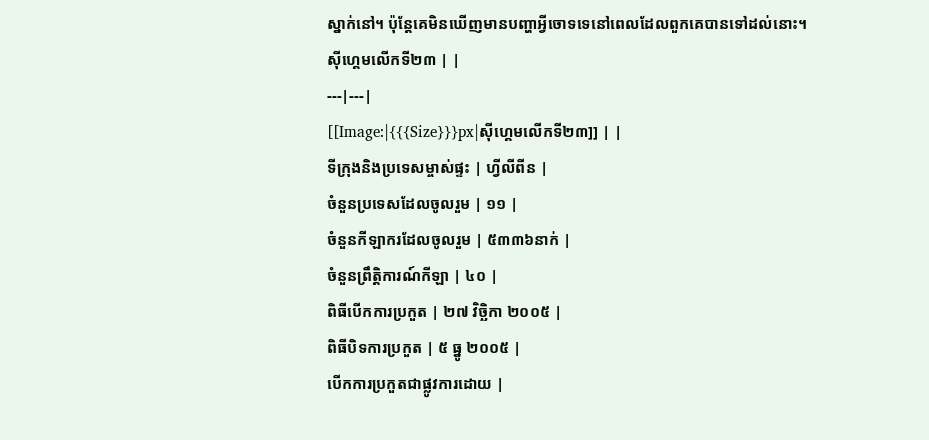ស្នាក់នៅ។ ប៉ុន្តែគេមិនឃើញមានបញ្ហាអ្វីចោទទេនៅពេលដែលពួកគេបានទៅដល់នោះ។
ស៊ីហ្គេមលើកទី២៣ | |
---|---|
[[Image:|{{{Size}}}px|ស៊ីហ្គេមលើកទី២៣]] | |
ទីក្រុងនិងប្រទេសម្ចាស់ផ្ទះ | ហ្វីលីពីន |
ចំនួនប្រទេសដែលចូលរួម | ១១ |
ចំនួនកីឡាករដែលចូលរួម | ៥៣៣៦នាក់ |
ចំនួនព្រឹត្តិការណ៍កីឡា | ៤០ |
ពិធីបើកការប្រកួត | ២៧ វិច្ឆិកា ២០០៥ |
ពិធីបិទការប្រកួត | ៥ ធ្នូ ២០០៥ |
បើកការប្រកួតជាផ្លូវការដោយ |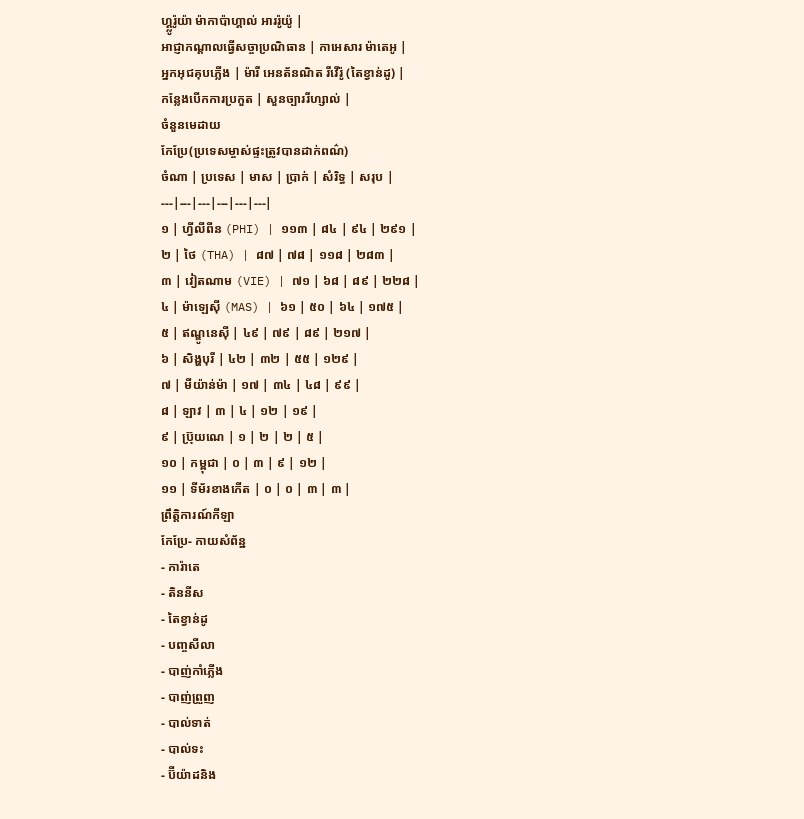ហ្គ្លូរ៉ូយ៉ា ម៉ាកាប៉ាហ្គាល់ អាររ៉ូយ៉ូ |
អាជ្ញាកណ្ដាលធ្វើសច្ចាប្រណិធាន | កាអេសារ ម៉ាតេអូ |
អ្នកអុជគុបភ្លើង | ម៉ារី អេនត័នណិត រីវើរ៉ូ (តៃខ្វាន់ដូ) |
កន្លែងបើកការប្រកួត | សួនច្បាររីហ្សាល់ |
ចំនួនមេដាយ
កែប្រែ(ប្រទេសម្ចាស់ផ្ទះត្រូវបានដាក់ពណ៌)
ចំណា | ប្រទេស | មាស | ប្រាក់ | សំរិទ្ធ | សរុប |
---|---|---|---|---|---|
១ | ហ្វីលីពីន (PHI) | ១១៣ | ៨៤ | ៩៤ | ២៩១ |
២ | ថៃ (THA) | ៨៧ | ៧៨ | ១១៨ | ២៨៣ |
៣ | វៀតណាម (VIE) | ៧១ | ៦៨ | ៨៩ | ២២៨ |
៤ | ម៉ាឡេស៊ី (MAS) | ៦១ | ៥០ | ៦៤ | ១៧៥ |
៥ | ឥណ្ឌូនេស៊ី | ៤៩ | ៧៩ | ៨៩ | ២១៧ |
៦ | សិង្ហបុរី | ៤២ | ៣២ | ៥៥ | ១២៩ |
៧ | មីយ៉ាន់ម៉ា | ១៧ | ៣៤ | ៤៨ | ៩៩ |
៨ | ឡាវ | ៣ | ៤ | ១២ | ១៩ |
៩ | ប្រ៊ុយណេ | ១ | ២ | ២ | ៥ |
១០ | កម្ពុជា | ០ | ៣ | ៩ | ១២ |
១១ | ទីម័រខាងកើត | ០ | ០ | ៣ | ៣ |
ព្រឹត្តិការណ៍កីឡា
កែប្រែ- កាយសំព័ន្ឋ
- ការ៉ាតេ
- តិននីស
- តៃខ្វាន់ដូ
- បញ្ចសីលា
- បាញ់កាំភ្លើង
- បាញ់ព្រួញ
- បាល់ទាត់
- បាល់ទះ
- ប៊ីយ៉ាដនិង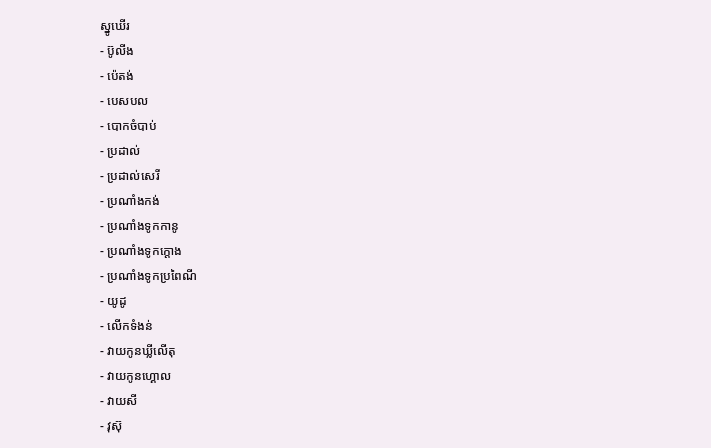ស្នូឃើរ
- ប៊ូលីង
- ប៉េតង់
- បេសបល
- បោកចំបាប់
- ប្រដាល់
- ប្រដាល់សេរី
- ប្រណាំងកង់
- ប្រណាំងទូកកានូ
- ប្រណាំងទូកក្ដោង
- ប្រណាំងទូកប្រពៃណី
- យូដូ
- លើកទំងន់
- វាយកូនឃ្លីលើតុ
- វាយកូនហ្គោល
- វាយសី
- វុស៊ុ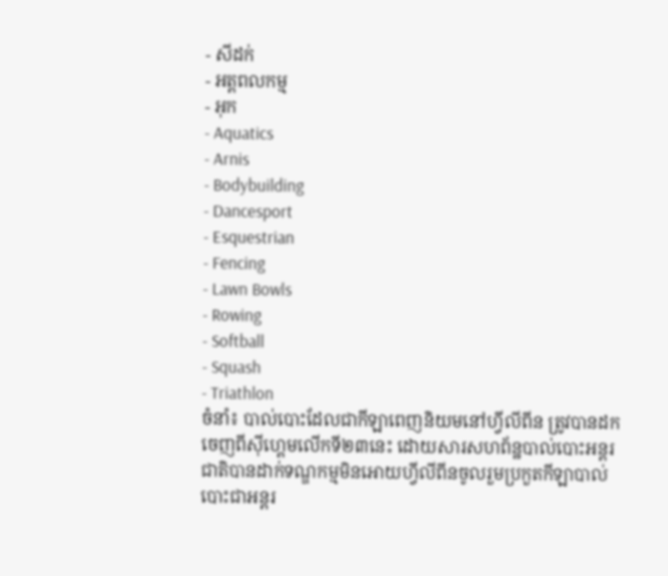- សីដក់
- អត្តពលកម្ម
- អុក
- Aquatics
- Arnis
- Bodybuilding
- Dancesport
- Esquestrian
- Fencing
- Lawn Bowls
- Rowing
- Softball
- Squash
- Triathlon
ចំនាំ៖ បាល់បោះដែលជាកីឡាពេញនិយមនៅហ្វីលីពីន ត្រូវបានដកចេញពីស៊ីហ្គេមលើកទី២៣នេះ ដោយសារសហព័ន្ឋបាល់បោះអន្តរជាតិបានដាក់ទណ្ឌកម្មមិនអោយហ្វីលីពីនចូលរួមប្រកួតកីឡាបាល់បោះជាអន្តរ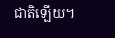ជាតិឡើយ។